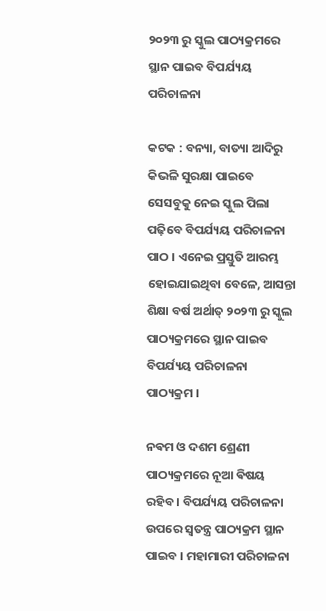୨୦୨୩ ରୁ ସ୍କୁଲ ପାଠ୍ୟକ୍ରମରେ ସ୍ଥାନ ପାଇବ ବିପର୍ଯ୍ୟୟ ପରିଚାଳନା

କଟକ : ବନ୍ୟା, ବାତ୍ୟା ଆଦିରୁ କିଭଳି ସୁରକ୍ଷା ପାଇବେ ସେସବୁକୁ ନେଇ ସ୍କୁଲ ପିଲା ପଢ଼ିବେ ବିପର୍ଯ୍ୟୟ ପରିଚାଳନା ପାଠ । ଏନେଇ ପ୍ରସ୍ତୁତି ଆରମ୍ଭ ହୋଇଯାଇଥିବା ବେଳେ, ଆସନ୍ତା ଶିକ୍ଷା ବର୍ଷ ଅର୍ଥାତ୍‌ ୨୦୨୩ ରୁ ସ୍କୁଲ ପାଠ୍ୟକ୍ରମରେ ସ୍ଥାନ ପାଇବ ବିପର୍ଯ୍ୟୟ ପରିଚାଳନା ପାଠ୍ୟକ୍ରମ ।

ନଵମ ଓ ଦଶମ ଶ୍ରେଣୀ ପାଠ୍ୟକ୍ରମରେ ନୂଆ ଵିଷୟ ରହିବ । ବିପର୍ଯ୍ୟୟ ପରିଚାଳନା ଉପରେ ସ୍ୱତନ୍ତ୍ର ପାଠ୍ୟକ୍ରମ ସ୍ଥାନ ପାଇବ । ମହାମାରୀ ପରିଚାଳନା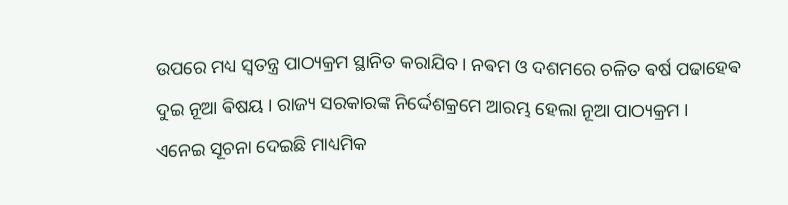ଉପରେ ମଧ୍ୟ ସ୍ବତନ୍ତ୍ର ପାଠ୍ୟକ୍ରମ ସ୍ଥାନିତ କରାଯିବ । ନଵମ ଓ ଦଶମରେ ଚଳିତ ଵର୍ଷ ପଢାହେଵ ଦୁଇ ନୂଆ ଵିଷୟ । ରାଜ୍ୟ ସରକାରଙ୍କ ନିର୍ଦ୍ଦେଶକ୍ରମେ ଆରମ୍ଭ ହେଲା ନୂଆ ପାଠ୍ୟକ୍ରମ । ଏନେଇ ସୂଚନା ଦେଇଛି ମାଧ୍ୟମିକ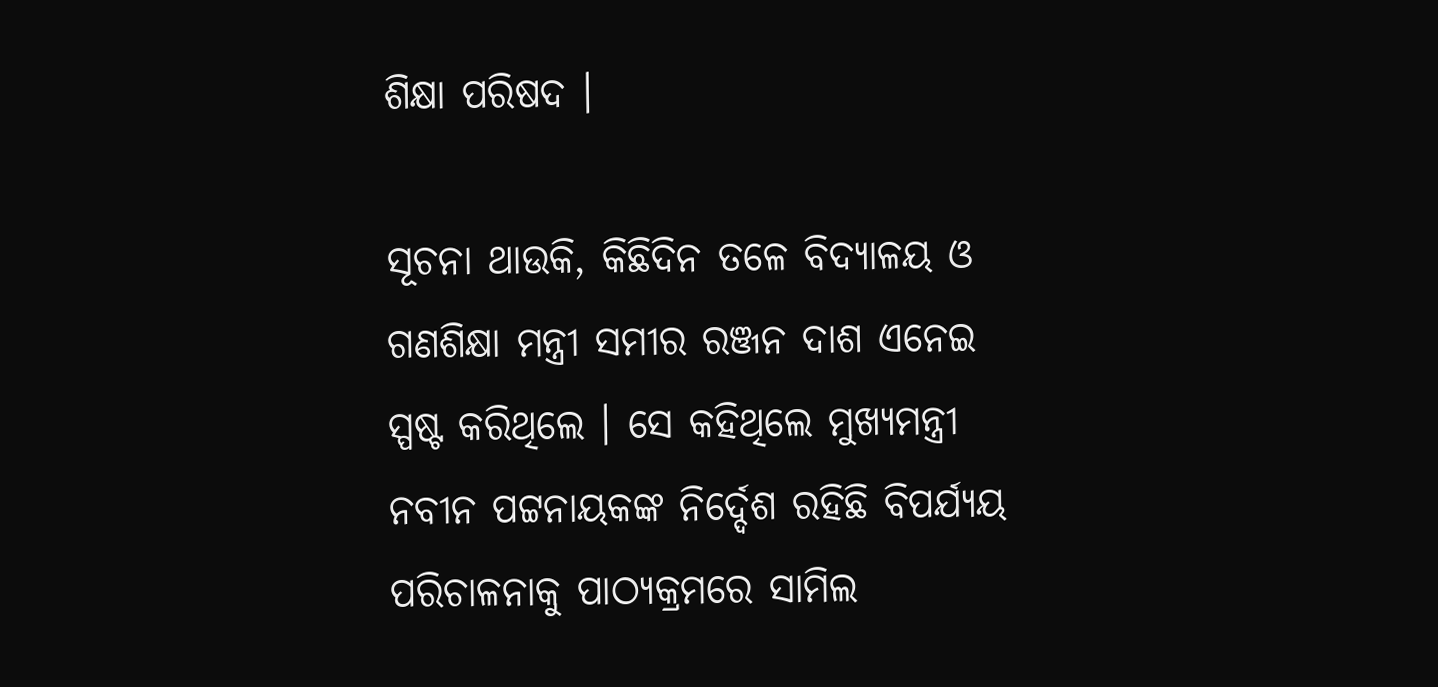ଶିକ୍ଷା ପରିଷଦ ।

ସୂଚନା ଥାଉକି, କିଛିଦିନ ତଳେ ବିଦ୍ୟାଳୟ ଓ ଗଣଶିକ୍ଷା ମନ୍ତ୍ରୀ ସମୀର ରଞ୍ଜନ ଦାଶ ଏନେଇ ସ୍ପଷ୍ଟ କରିଥିଲେ । ସେ କହିଥିଲେ ମୁଖ୍ୟମନ୍ତ୍ରୀ ନବୀନ ପଟ୍ଟନାୟକଙ୍କ ନିର୍ଦ୍ଦେଶ ରହିଛି ବିପର୍ଯ୍ୟୟ ପରିଚାଳନାକୁ ପାଠ୍ୟକ୍ରମରେ ସାମିଲ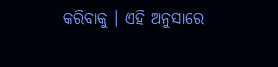କରିବାକୁ । ଏହି ଅନୁସାରେ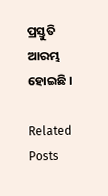ପ୍ରସ୍ତୁତି ଆରମ୍ଭ ହୋଇଛି ।

Related Posts